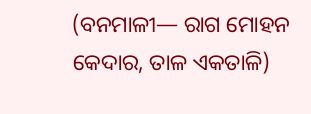(ବନମାଳୀ— ରାଗ ମୋହନ କେଦାର, ତାଳ ଏକତାଳି)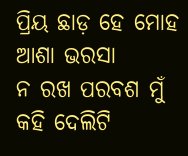ପ୍ରିୟ ଛାଡ଼ ହେ ମୋହ ଆଶା ଭରସା
ନ ରଖ ପରବଶ ମୁଁ କହି ଦେଲିଟି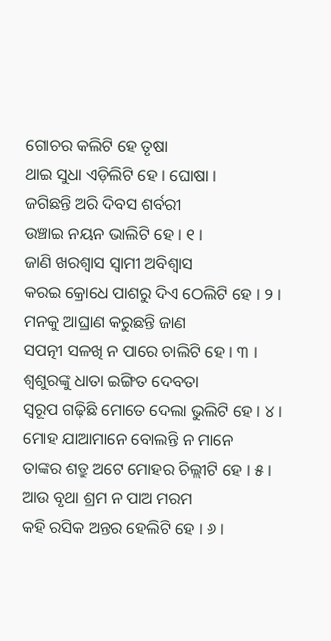ଗୋଚର କଲିଟି ହେ ତୃଷା
ଥାଇ ସୁଧା ଏଡ଼ିଲିଟି ହେ । ଘୋଷା ।
ଜଗିଛନ୍ତି ଅରି ଦିବସ ଶର୍ବରୀ
ଉଞ୍ଚାଇ ନୟନ ଭାଲିଟି ହେ । ୧ ।
ଜାଣି ଖରଶ୍ୱାସ ସ୍ୱାମୀ ଅବିଶ୍ୱାସ
କରଇ କ୍ରୋଧେ ପାଶରୁ ଦିଏ ଠେଲିଟି ହେ । ୨ ।
ମନକୁ ଆଘ୍ରାଣ କରୁଛନ୍ତି ଜାଣ
ସପତ୍ନୀ ସଳଖି ନ ପାରେ ଚାଲିଟି ହେ । ୩ ।
ଶ୍ୱଶୁରଙ୍କୁ ଧାତା ଇଙ୍ଗିତ ଦେବତା
ସ୍ୱରୂପ ଗଢ଼ିଛି ମୋତେ ଦେଲା ଭୁଲିଟି ହେ । ୪ ।
ମୋହ ଯାଆମାନେ ବୋଲନ୍ତି ନ ମାନେ
ତାଙ୍କର ଶତ୍ରୁ ଅଟେ ମୋହର ଚିଲ୍ଲୀଟି ହେ । ୫ ।
ଆଉ ବୃଥା ଶ୍ରମ ନ ପାଅ ମରମ
କହି ରସିକ ଅନ୍ତର ହେଲିଟି ହେ । ୬ ।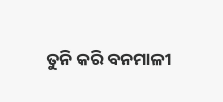ତୁନି କରି ବନମାଳୀ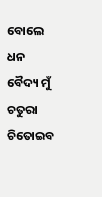ବୋଲେ ଧନ
ବୈଦ୍ୟ ମୁଁ ଚତୁରା ଚିତୋଇବ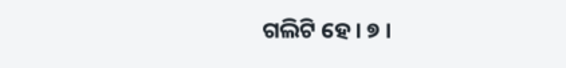ଗଲିଟି ହେ । ୭ ।